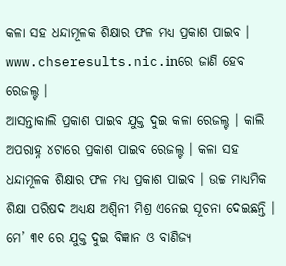କଳା ସହ ଧନ୍ଦାମୂଳକ ଶିକ୍ଷାର ଫଳ ମଧ୍ୟ ପ୍ରକାଶ ପାଇବ । www.chseresults.nic.inରେ ଜାଣି ହେବ ରେଜଲ୍ଟ ।
ଆସନ୍ତାକାଲି ପ୍ରକାଶ ପାଇବ ଯୁକ୍ତ ଦୁଇ କଳା ରେଜଲ୍ଟ । କାଲି ଅପରାହ୍ନ ୪ଟାରେ ପ୍ରକାଶ ପାଇବ ରେଜଲ୍ଟ । କଳା ସହ ଧନ୍ଦାମୂଳକ ଶିକ୍ଷାର ଫଳ ମଧ୍ୟ ପ୍ରକାଶ ପାଇବ । ଉଚ୍ଚ ମାଧ୍ୟମିକ ଶିକ୍ଷା ପରିଷଦ ଅଧ୍ୟକ୍ଷ ଅଶ୍ୱିନୀ ମିଶ୍ର ଏନେଇ ସୂଚନା ଦେଇଛନ୍ତି । ମେ’ ୩୧ ରେ ଯୁକ୍ତ ଦୁଇ ବିଜ୍ଞାନ ଓ ବାଣିଜ୍ୟ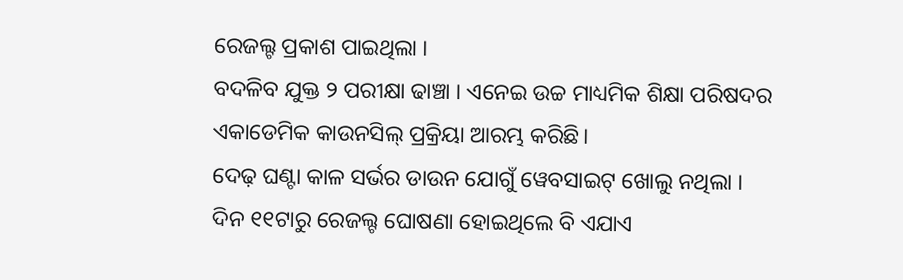ରେଜଲ୍ଟ ପ୍ରକାଶ ପାଇଥିଲା ।
ବଦଳିବ ଯୁକ୍ତ ୨ ପରୀକ୍ଷା ଢାଞ୍ଚା । ଏନେଇ ଉଚ୍ଚ ମାଧ୍ୟମିକ ଶିକ୍ଷା ପରିଷଦର ଏକାଡେମିକ କାଉନସିଲ୍ ପ୍ରକ୍ରିୟା ଆରମ୍ଭ କରିଛି।
ଦେଢ଼ ଘଣ୍ଟା କାଳ ସର୍ଭର ଡାଉନ ଯୋଗୁଁ ୱେବସାଇଟ୍ ଖୋଲୁ ନଥିଲା ।
ଦିନ ୧୧ଟାରୁ ରେଜଲ୍ଟ ଘୋଷଣା ହୋଇଥିଲେ ବି ଏଯାଏ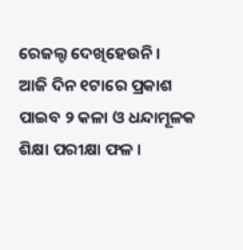ରେଜଲ୍ଟ ଦେଖିହେଉନି ।
ଆଜି ଦିନ ୧ଟାରେ ପ୍ରକାଶ ପାଇବ ୨ କଳା ଓ ଧନ୍ଦାମୂଳକ ଶିକ୍ଷା ପରୀକ୍ଷା ଫଳ ।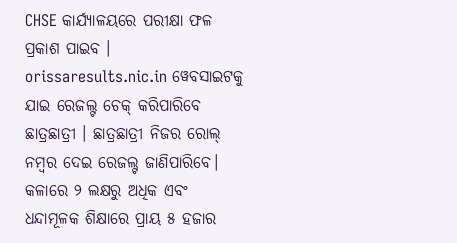CHSE କାର୍ଯ୍ୟାଳୟରେ ପରୀକ୍ଷା ଫଳ ପ୍ରକାଶ ପାଇବ । orissaresults.nic.in ୱେବସାଇଟକୁ ଯାଇ ରେଜଲ୍ଟ ଚେକ୍ କରିପାରିବେ ଛାତ୍ରଛାତ୍ରୀ । ଛାତ୍ରଛାତ୍ରୀ ନିଜର ରୋଲ୍ ନମ୍ବର ଦେଇ ରେଜଲ୍ଟ ଜାଣିପାରିବେ। କଳାରେ ୨ ଲକ୍ଷରୁ ଅଧିକ ଏବଂ ଧନ୍ଦାମୂଳକ ଶିକ୍ଷାରେ ପ୍ରାୟ ୫ ହଜାର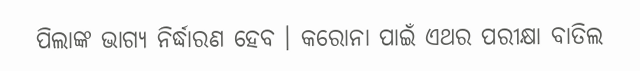ପିଲାଙ୍କ ଭାଗ୍ୟ ନିର୍ଦ୍ଧାରଣ ହେବ । କରୋନା ପାଇଁ ଏଥର ପରୀକ୍ଷା ବାତିଲ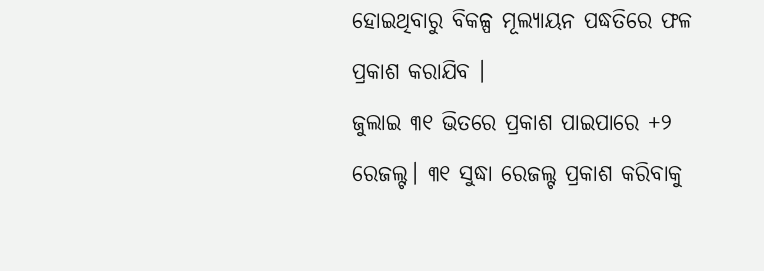ହୋଇଥିବାରୁ ବିକଳ୍ପ ମୂଲ୍ୟାୟନ ପଦ୍ଧତିରେ ଫଳ ପ୍ରକାଶ କରାଯିବ ।
ଜୁଲାଇ ୩୧ ଭିତରେ ପ୍ରକାଶ ପାଇପାରେ +୨ ରେଜଲ୍ଟ। ୩୧ ସୁଦ୍ଧା ରେଜଲ୍ଟ ପ୍ରକାଶ କରିବାକୁ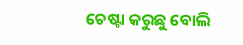ଚେଷ୍ଟା କରୁଛୁ ବୋଲି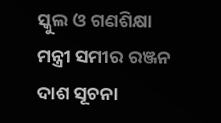ସ୍କୁଲ ଓ ଗଣଶିକ୍ଷା ମନ୍ତ୍ରୀ ସମୀର ରଞ୍ଜନ ଦାଶ ସୂଚନା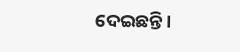ଦେଇଛନ୍ତି।